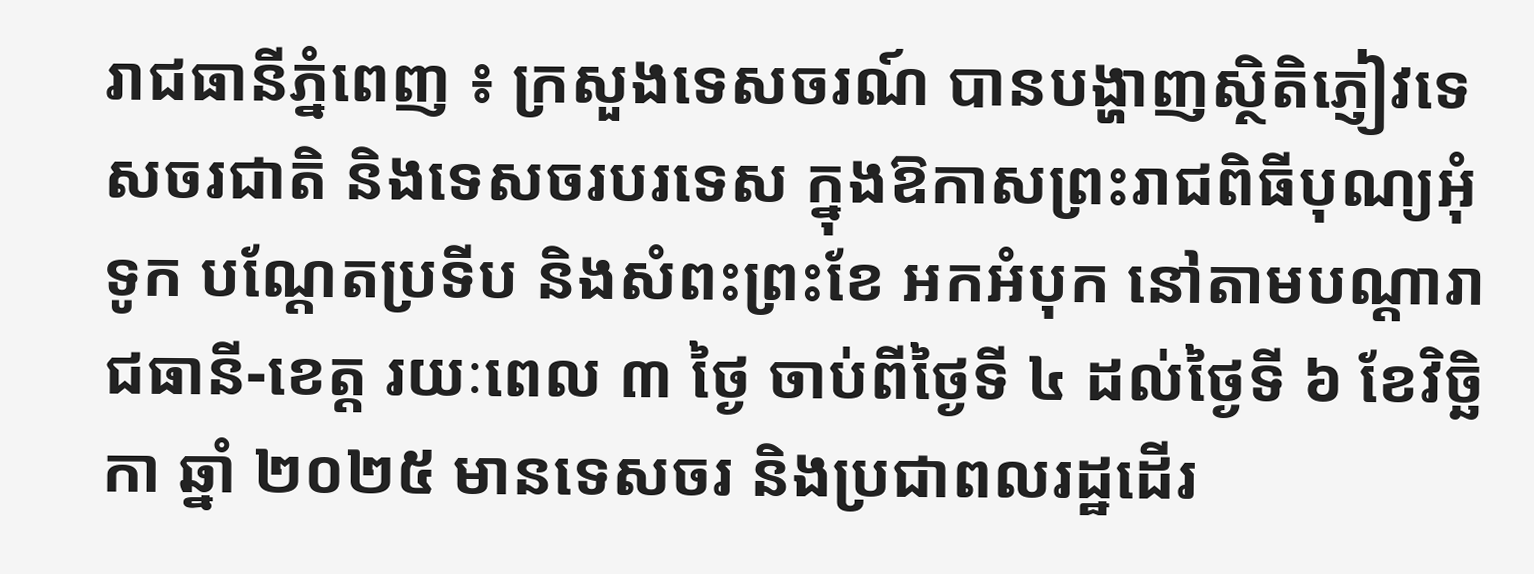រាជធានីភ្នំពេញ ៖ ក្រសួងទេសចរណ៍ បានបង្ហាញស្ថិតិភ្ញៀវទេសចរជាតិ និងទេសចរបរទេស ក្នុងឱកាសព្រះរាជពិធីបុណ្យអុំទូក បណ្តែតប្រទីប និងសំពះព្រះខែ អកអំបុក នៅតាមបណ្តារាជធានី-ខេត្ត រយៈពេល ៣ ថ្ងៃ ចាប់ពីថ្ងៃទី ៤ ដល់ថ្ងៃទី ៦ ខែវិច្ឆិកា ឆ្នាំ ២០២៥ មានទេសចរ និងប្រជាពលរដ្ឋដើរ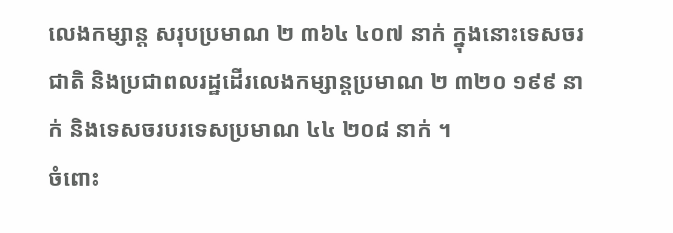លេងកម្សាន្ត សរុបប្រមាណ ២ ៣៦៤ ៤០៧ នាក់ ក្នុងនោះទេសចរជាតិ និងប្រជាពលរដ្ឋដើរលេងកម្សាន្តប្រមាណ ២ ៣២០ ១៩៩ នាក់ និងទេសចរបរទេសប្រមាណ ៤៤ ២០៨ នាក់ ។
ចំពោះ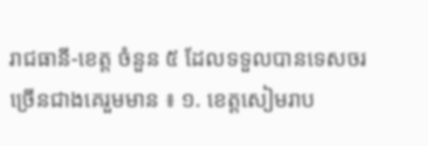រាជធានី-ខេត្ត ចំនួន ៥ ដែលទទួលបានទេសចរច្រើនជាងគេរួមមាន ៖ ១. ខេត្តសៀមរាប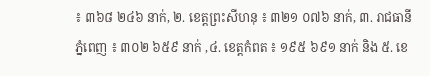៖ ៣៦៨ ២៤៦ នាក់, ២. ខេត្តព្រះសីហនុ ៖ ៣២១ ០៧៦ នាក់, ៣. រាជធានីភ្នំពេញ ៖ ៣០២ ៦៥៩ នាក់ ,៤. ខេត្តកំពត ៖ ១៩៥ ៦៩១ នាក់ និង ៥. ខេ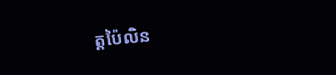ត្តប៉ៃលិន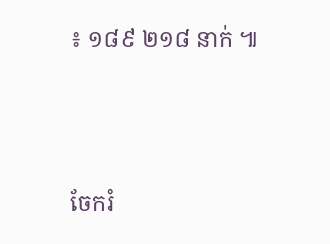៖ ១៨៩ ២១៨ នាក់ ៕





ចែករំ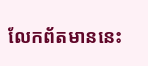លែកព័តមាននេះ